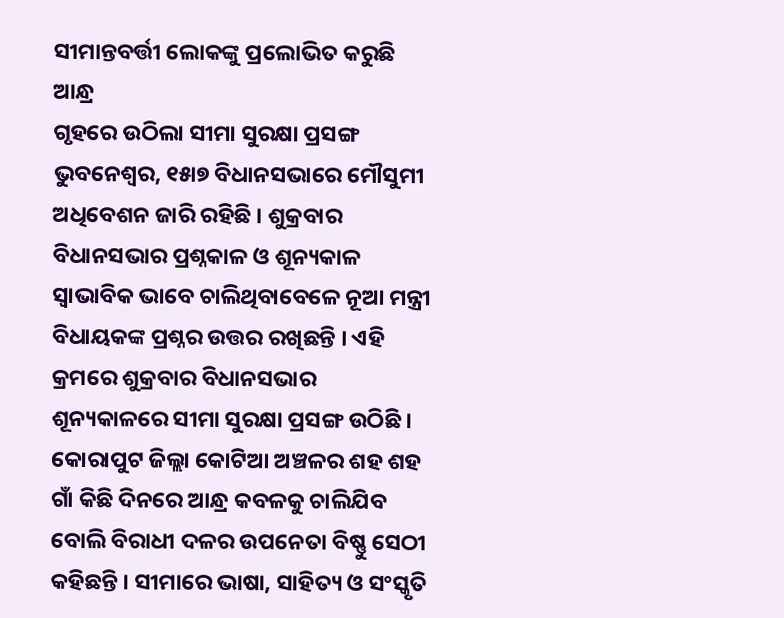ସୀମାନ୍ତବର୍ତ୍ତୀ ଲୋକଙ୍କୁ ପ୍ରଲୋଭିତ କରୁଛି ଆନ୍ଧ୍ର
ଗୃହରେ ଉଠିଲା ସୀମା ସୁରକ୍ଷା ପ୍ରସଙ୍ଗ
ଭୁବନେଶ୍ୱର, ୧୫ା୭ ବିଧାନସଭାରେ ମୌସୁମୀ ଅଧିବେଶନ ଜାରି ରହିଛି । ଶୁକ୍ରବାର ବିଧାନସଭାର ପ୍ରଶ୍ନକାଳ ଓ ଶୂନ୍ୟକାଳ ସ୍ୱାଭାବିକ ଭାବେ ଚାଲିଥିବାବେଳେ ନୂଆ ମନ୍ତ୍ରୀ ବିଧାୟକଙ୍କ ପ୍ରଶ୍ନର ଉତ୍ତର ରଖିଛନ୍ତି । ଏହି କ୍ରମରେ ଶୁକ୍ରବାର ବିଧାନସଭାର ଶୂନ୍ୟକାଳରେ ସୀମା ସୁରକ୍ଷା ପ୍ରସଙ୍ଗ ଉଠିଛି । କୋରାପୁଟ ଜିଲ୍ଲା କୋଟିଆ ଅଞ୍ଚଳର ଶହ ଶହ ଗାଁ କିଛି ଦିନରେ ଆନ୍ଧ୍ର କବଳକୁ ଚାଲିଯିବ ବୋଲି ବିରାଧୀ ଦଳର ଉପନେତା ବିଷ୍ଣୁ ସେଠୀ କହିଛନ୍ତି । ସୀମାରେ ଭାଷା, ସାହିତ୍ୟ ଓ ସଂସ୍କୃତି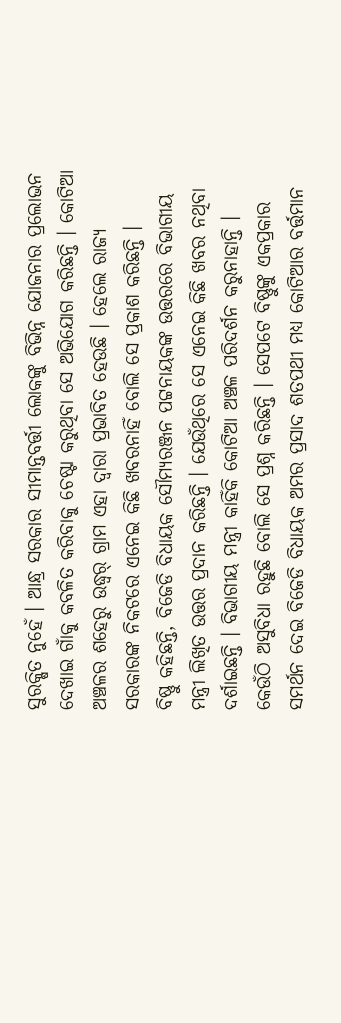ସୁରକ୍ଷିତ ନୁହେଁ । ଆନ୍ଧ୍ର ସରକାର ସୀମାନ୍ତବର୍ତ୍ତୀ ଲୋକଙ୍କୁ ବିଭିନ୍ନ ଯୋଜନାର ପ୍ରଲୋଭନ ଦେଖାଇ ଗାଁକୁ କବଳିତ କରିବାକୁ ଚେଷ୍ଟା କରୁଥିବା ସେ ଅଭିଯୋଗ କରିଛନ୍ତି । କୋଟିଆ ଅଞ୍ଚଳର ଶହେରୁ ଉଦ୍ଧ୍ୱର୍ ଗ୍ରାମ ଏହା ଦ୍ୱାରା ପ୍ରଭାବିତ ହେଉଛି । ହେଲେ ରାଜ୍ୟ ସରକାରଙ୍କ ନିକଟରେ ଏନେଇ କିଛି ଖବରନାହିଁ ବୋଲି ସେ ପ୍ରକାଶ କରିଛନ୍ତି ।
ବିଷ୍ଣୁ କହିଛନ୍ତି, ବିଜେଡି ବିଧାୟକ ସୌମ୍ୟରଞ୍ଜନ ପଟ୍ଟନାୟକଙ୍କ ଉତ୍ତରରେ ବିଭାଗୀୟ ମନ୍ତ୍ରୀ ଲିଖିତ ଉତ୍ତର ପ୍ରଦାନ କରିଛନ୍ତି । ଯେଉଁଥିରେ ସେ ଏନେଇ କିଛି ଖବର ନଥିବା ଦର୍ଶାଇଛନ୍ତି । ବିଭାଗୀୟ ମନ୍ତ୍ରୀ କାହିଁକି କୋଟିଆ ଅଞ୍ଚଳ ପରିଦର୍ଶନ କରୁନାହାନ୍ତି । କେଉଁଠି ଅସୁବିଧା ରହୁଛି ବୋଲି ସେ ପ୍ରଶ୍ନ କରିଛନ୍ତି । ସେପଟେ ବିଷ୍ଣୁଙ୍କୁ ଏକପ୍ରକାର ସମର୍ଥନ ଦେଇ ବିଜେଡି ବିଧାୟକ ଅମର ପ୍ରସାଦ ଶତପଥୀ ମଧ୍ୟ କୋଟିଆର ବର୍ତ୍ତମାନ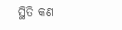ସ୍ଥିତି କଣ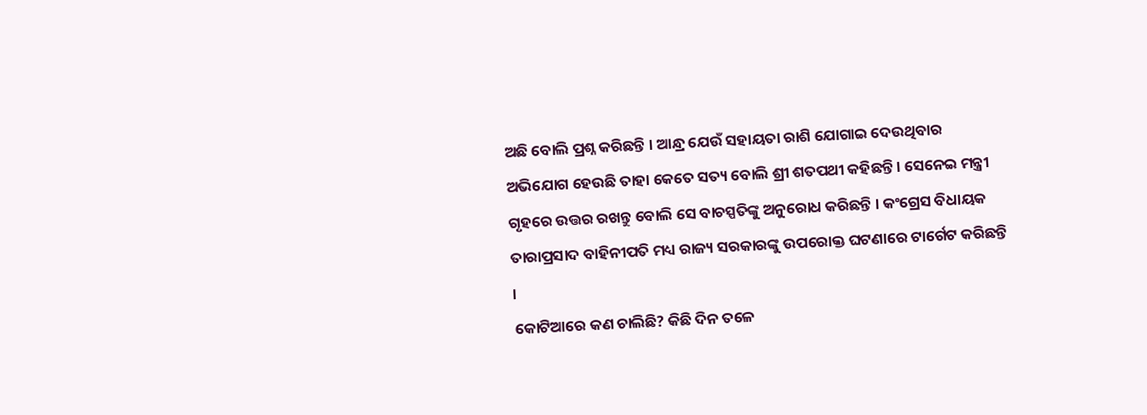ଅଛି ବୋଲି ପ୍ରଶ୍ନ କରିଛନ୍ତି । ଆନ୍ଧ୍ର ଯେଉଁ ସହାୟତା ରାଶି ଯୋଗାଇ ଦେଉଥିବାର ଅଭିଯୋଗ ହେଉଛି ତାହା କେତେ ସତ୍ୟ ବୋଲି ଶ୍ରୀ ଶତପଥୀ କହିଛନ୍ତି । ସେନେଇ ମନ୍ତ୍ରୀ ଗୃହରେ ଉତ୍ତର ରଖନ୍ତୁ ବୋଲି ସେ ବାଚସ୍ପତିଙ୍କୁ ଅନୁରୋଧ କରିଛନ୍ତି । କଂଗ୍ରେସ ବିଧାୟକ ତାରାପ୍ରସାଦ ବାହିନୀପତି ମଧ୍ୟ ରାଜ୍ୟ ସରକାରଙ୍କୁ ଉପରୋକ୍ତ ଘଟଣାରେ ଟାର୍ଗେଟ କରିଛନ୍ତି ।
କୋଟିଆରେ କଣ ଚାଲିଛି? କିଛି ଦିନ ତଳେ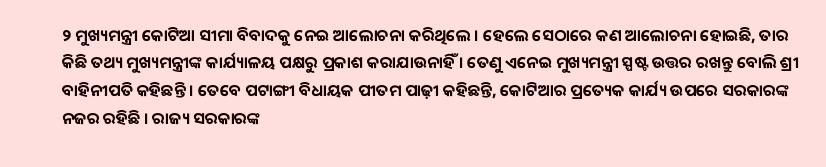୨ ମୁଖ୍ୟମନ୍ତ୍ରୀ କୋଟିଆ ସୀମା ବିବାଦକୁ ନେଇ ଆଲୋଚନା କରିଥିଲେ । ହେଲେ ସେଠାରେ କଣ ଆଲୋଚନା ହୋଇଛି, ତାର କିଛି ତଥ୍ୟ ମୁଖ୍ୟମନ୍ତ୍ରୀଙ୍କ କାର୍ଯ୍ୟାଳୟ ପକ୍ଷରୁ ପ୍ରକାଶ କରାଯାଉନାହିଁ । ତେଣୁ ଏନେଇ ମୁଖ୍ୟମନ୍ତ୍ରୀ ସ୍ପଷ୍ଟ ଉତ୍ତର ରଖନ୍ତୁ ବୋଲି ଶ୍ରୀ ବାହିନୀପତି କହିଛନ୍ତି । ତେବେ ପଟାଙ୍ଗୀ ବିଧାୟକ ପୀତମ ପାଢ଼ୀ କହିଛନ୍ତି, କୋଟିଆର ପ୍ରତ୍ୟେକ କାର୍ଯ୍ୟ ଉପରେ ସରକାରଙ୍କ ନଜର ରହିଛି । ରାଜ୍ୟ ସରକାରଙ୍କ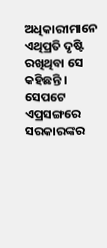ଅଧିକାରୀମାନେ ଏଥିପ୍ରତି ଦୃଷ୍ଟି ରଖିଥିବା ସେ କହିଛନ୍ତି । ସେପଟେ ଏପ୍ରସଙ୍ଗରେ ସରକାରଙ୍କର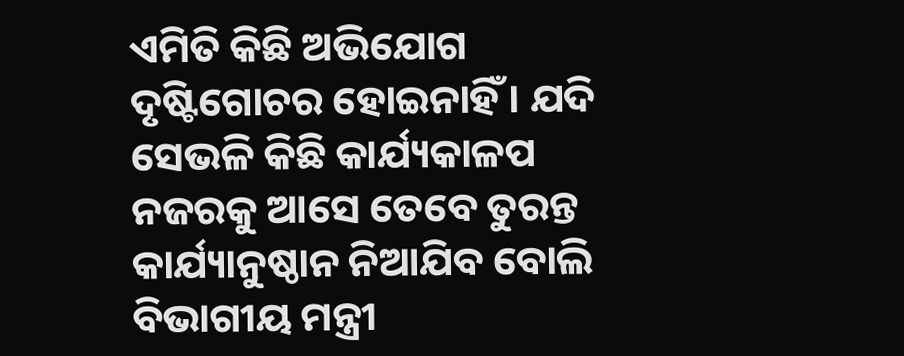ଏମିତି କିଛି ଅଭିଯୋଗ ଦୃଷ୍ଟିଗୋଚର ହୋଇନାହିଁ । ଯଦି ସେଭଳି କିଛି କାର୍ଯ୍ୟକାଳପ ନଜରକୁ ଆସେ ତେବେ ତୁରନ୍ତ କାର୍ଯ୍ୟାନୁଷ୍ଠାନ ନିଆଯିବ ବୋଲି ବିଭାଗୀୟ ମନ୍ତ୍ରୀ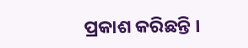ପ୍ରକାଶ କରିଛନ୍ତି ।